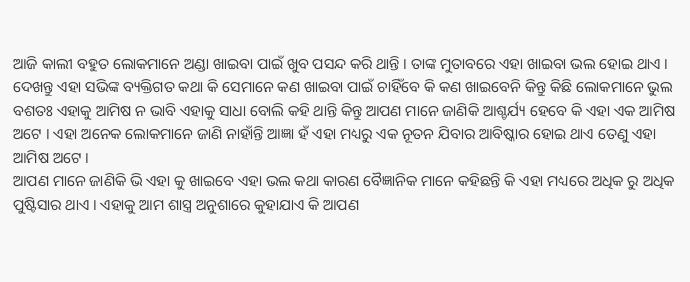ଆଜି କାଲୀ ବହୁତ ଲୋକମାନେ ଅଣ୍ଡା ଖାଇବା ପାଇଁ ଖୁବ ପସନ୍ଦ କରି ଥାନ୍ତି । ତାଙ୍କ ମୁତାବରେ ଏହା ଖାଇବା ଭଲ ହୋଇ ଥାଏ । ଦେଖନ୍ତୁ ଏହା ସଭିଙ୍କ ବ୍ୟକ୍ତିଗତ କଥା କି ସେମାନେ କଣ ଖାଇବା ପାଇଁ ଚାହିଁବେ କି କଣ ଖାଇବେନି କିନ୍ତୁ କିଛି ଲୋକମାନେ ଭୁଲ ବଶତଃ ଏହାକୁ ଆମିଷ ନ ଭାବି ଏହାକୁ ସାଧା ବୋଲି କହି ଥାନ୍ତି କିନ୍ତୁ ଆପଣ ମାନେ ଜାଣିକି ଆଶ୍ଚର୍ଯ୍ୟ ହେବେ କି ଏହା ଏକ ଆମିଷ ଅଟେ । ଏହା ଅନେକ ଲୋକମାନେ ଜାଣି ନାହାଁନ୍ତି ଆଜ୍ଞା ହଁ ଏହା ମଧ୍ୟରୁ ଏକ ନୂତନ ଯିବାର ଆବିଷ୍କାର ହୋଇ ଥାଏ ତେଣୁ ଏହା ଆମିଷ ଅଟେ ।
ଆପଣ ମାନେ ଜାଣିକି ଭି ଏହା କୁ ଖାଇବେ ଏହା ଭଲ କଥା କାରଣ ବୈଜ୍ଞାନିକ ମାନେ କହିଛନ୍ତି କି ଏହା ମଧ୍ୟରେ ଅଧିକ ରୁ ଅଧିକ ପୁଷ୍ଟିସାର ଥାଏ । ଏହାକୁ ଆମ ଶାସ୍ତ୍ର ଅନୁଶାରେ କୁହାଯାଏ କି ଆପଣ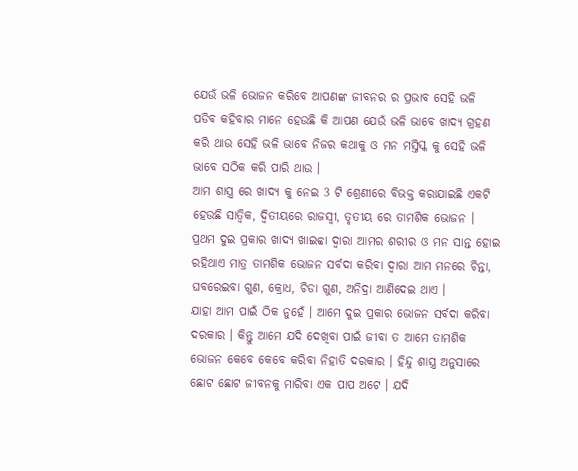ଯେଉଁ ଭଳି ଭୋଜନ କରିବେ ଆପଣଙ୍କ ଜୀବନର ର ପ୍ରଭାବ ସେହି ଭଳି ପଡିବ କହିବାର ମାନେ ହେଉଛି କି ଆପଣ ଯେଉଁ ଭଳି ଭାବେ ଖାଦ୍ଯ ଗ୍ରହଣ କରି ଥାଉ ସେହି ଭଳି ଭାବେ ନିଜର କଥାକୁ ଓ ମନ ମସ୍ତିସ୍କ କୁ ସେହି ଭଳି ଭାବେ ସଠିକ କରି ପାରି ଥାଉ ।
ଆମ ଶାସ୍ତ୍ର ରେ ଖାଦ୍ୟ କୁ ନେଇ 3 ଟି ଶ୍ରେଣୀରେ ବିଭକ୍ତ କରାଯାଇଛି ଏକଟି ହେଉଛି ସାତ୍ଵିକ, ଦ୍ବିତୀୟରେ ରାଜସ୍ଵୀ, ତୃତୀୟ ରେ ତାମଶିକ ଭୋଜନ । ପ୍ରଥମ ଦୁଇ ପ୍ରକାର ଖାଦ୍ଯ ଖାଇବ୍ବା ଦ୍ଵାରା ଆମର ଶରୀର ଓ ମନ ସାନ୍ତ ହୋଇ ରହିଥାଏ ମାତ୍ର ତାମଶିକ ଭୋଜନ ସର୍ବଦା କରିବା ଦ୍ଵାରା ଆମ ମନରେ ଚିନ୍ତା, ଘବରେଇବା ଗୁଣ, କ୍ରୋଧ, ଚିଡା ଗୁଣ, ଅନିଦ୍ରା ଆଣିଦେଇ ଥାଏ ।
ଯାହା ଆମ ପାଇଁ ଠିକ ନୁହେଁ । ଆମେ ଦୁଇ ପ୍ରକାର ଭୋଜନ ସର୍ବଦା କରିବା ଦରକାର । କିନ୍ତୁ ଆମେ ଯଦି ଦେଖିବା ପାଇଁ ଜୀବା ତ ଆମେ ତାମଶିକ ଭୋଜନ କେବେ କେବେ କରିବା ନିହାତି ଦରକାର । ହିନ୍ଦୁ ଶାସ୍ତ୍ର ଅନୁସାରେ ଛୋଟ ଛୋଟ ଜୀବନକୁ ମାରିବା ଏକ ପାପ ଅଟେ । ଯଦି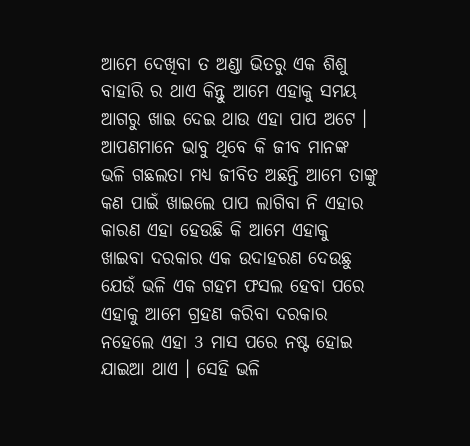ଆମେ ଦେଖିବା ତ ଅଣ୍ଡା ଭିତରୁ ଏକ ଶିଶୁ ବାହାରି ର ଥାଏ କିନ୍ତୁ ଆମେ ଏହାକୁ ସମୟ ଆଗରୁ ଖାଇ ଦେଇ ଥାଉ ଏହା ପାପ ଅଟେ ।
ଆପଣମାନେ ଭାବୁ ଥିବେ କି ଜୀବ ମାନଙ୍କ ଭଳି ଗଛଲତା ମଧ୍ୟ ଜୀବିତ ଅଛନ୍ତି ଆମେ ତାଙ୍କୁ କଣ ପାଇଁ ଖାଇଲେ ପାପ ଲାଗିବା ନି ଏହାର କାରଣ ଏହା ହେଉଛି କି ଆମେ ଏହାକୁ ଖାଇବା ଦରକାର ଏକ ଉଦାହରଣ ଦେଉଛୁ ଯେଉଁ ଭଳି ଏକ ଗହମ ଫସଲ ହେବା ପରେ ଏହାକୁ ଆମେ ଗ୍ରହଣ କରିବା ଦରକାର ନହେଲେ ଏହା 3 ମାସ ପରେ ନଷ୍ଟ ହୋଇ ଯାଇଆ ଥାଏ । ସେହି ଭଳି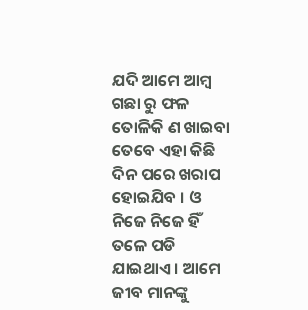ଯଦି ଆମେ ଆମ୍ବ ଗଛା ରୁ ଫଳ ତୋଳିକି ଣ ଖାଇବା ତେବେ ଏହା କିଛି ଦିନ ପରେ ଖରାପ ହୋଇଯିବ । ଓ ନିଜେ ନିଜେ ହିଁ ତଳେ ପଡି ଯାଇଥାଏ । ଆମେ ଜୀବ ମାନଙ୍କୁ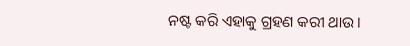ନଷ୍ଟ କରି ଏହାକୁ ଗ୍ରହଣ କରୀ ଥାଉ ।